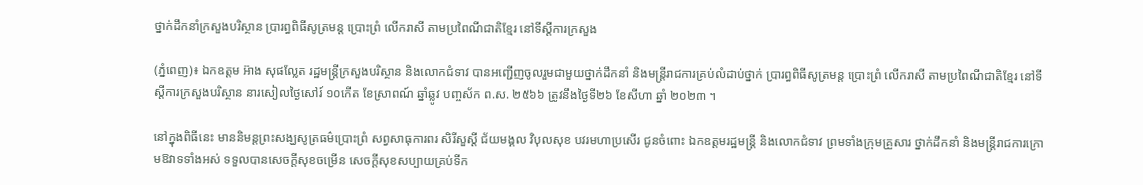ថ្នាក់ដឹកនាំក្រសួងបរិស្ថាន ប្រារព្ធពិធីសូត្រមន្ត ប្រោះព្រំ លើករាសី តាមប្រពៃណីជាតិខ្មែរ នៅទីស្តីការក្រសួង

(ភ្នំពេញ)៖ ឯកឧត្តម អ៊ាង សុផល្លែត រដ្ឋមន្រ្តីក្រសួងបរិស្ថាន និងលោកជំទាវ បានអញ្ជើញចូលរួមជាមួយថ្នាក់ដឹកនាំ និងមន្រ្តីរាជការគ្រប់លំដាប់ថ្នាក់ ប្រារព្ធពិធីសូត្រមន្ត ប្រោះព្រំ លើករាសី តាមប្រពៃណីជាតិខ្មែរ នៅទីស្តីការក្រសួងបរិស្ថាន នារសៀលថ្ងៃសៅរ៍ ១០កើត ខែស្រាពណ៍ ឆ្នាំឆ្លូវ បញ្ចស័ក ព.ស. ២៥៦៦ ត្រូវនឹងថ្ងៃទី២៦ ខែសីហា ឆ្នាំ ២០២៣ ។

នៅក្នុងពិធីនេះ មាននិមន្តព្រះសង្ឃសូត្រធម៌ប្រោះព្រំ សព្វសាធុការពរ សិរីសួស្តី ជ័យមង្គល វិបុលសុខ បវរមហាប្រសើរ ជូនចំពោះ ឯកឧត្តមរដ្ឋមន្រ្តី និងលោកជំទាវ ព្រមទាំងក្រុមគ្រួសារ ថ្នាក់ដឹកនាំ និងមន្ត្រីរាជការក្រោមឱវាទទាំងអស់ ទទួលបានសេចក្តីសុខចម្រើន សេចក្តីសុខសប្បាយគ្រប់ទីក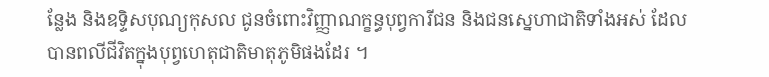ន្លែង និងឧទ្ទិសបុណ្យកុសល ជូនចំពោះវិញ្ញាណក្ខន្ធបុព្វការីជន និងជនស្នេហាជាតិទាំងអស់ ដែលបានពលីជីវិតក្នុងបុព្វហេតុជាតិមាតុភូមិផងដែរ ។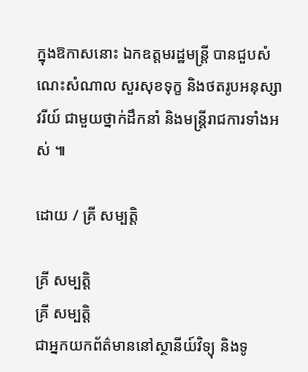ក្នុងឱកាសនោះ ឯកឧត្តមរដ្ឋមន្រ្តី បានជួបសំណេះសំណាល សួរសុខទុក្ខ និងថតរូបអនុស្សាវរីយ៍ ជាមួយថ្នាក់ដឹកនាំ និងមន្ត្រីរាជការទាំងអស់ ៕

ដោយ / គ្រី សម្បត្តិ

គ្រី សម្បត្តិ
គ្រី សម្បត្តិ
ជាអ្នកយកព័ត៌មាននៅស្ថានីយ៍វិទ្យុ និងទូ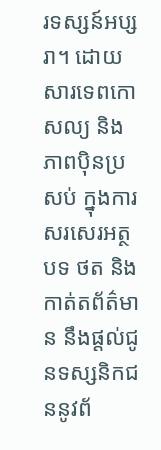រទស្សន៍អប្សរា។ ដោយសារទេពកោសល្យ និងភាពប៉ិនប្រសប់ ក្នុងការសរសេរអត្ថបទ ថត និងកាត់តព័ត៌មាន នឹងផ្ដល់ជូនទស្សនិកជននូវព័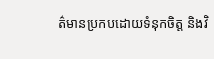ត៌មានប្រកបដោយទំនុកចិត្ត និងវិ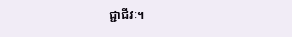ជ្ជាជីវៈ។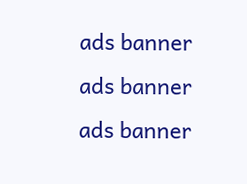ads banner
ads banner
ads banner